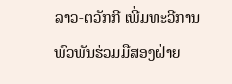ລາວ-ຕວັກກີ ເພີ່ມທະວີການພົວພັນຮ່ວມມືສອງຝ່າຍ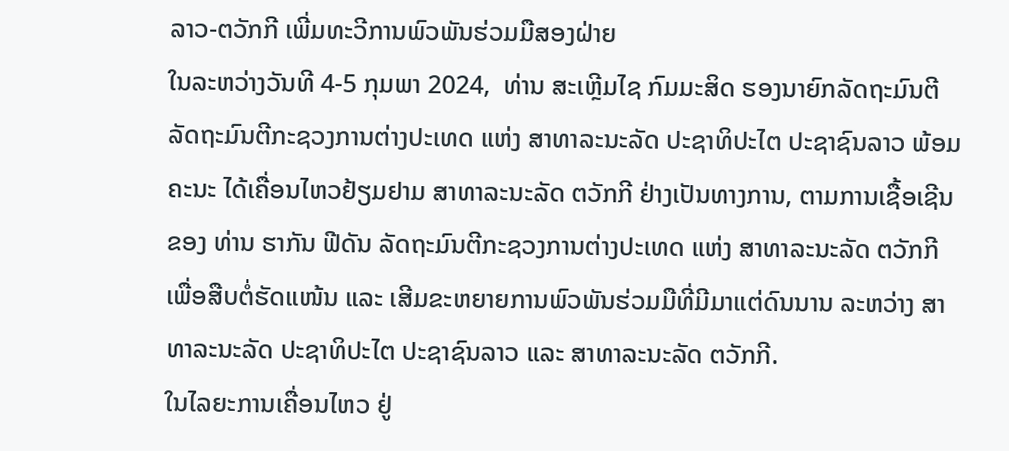ລາວ-ຕວັກກີ ເພີ່ມທະວີການພົວພັນຮ່ວມມືສອງຝ່າຍ
ໃນລະຫວ່າງວັນທີ 4-5 ກຸມພາ 2024,  ທ່ານ ສະເຫຼີມໄຊ ກົມມະສິດ ຮອງນາຍົກລັດຖະມົນຕີ ລັດຖະມົນຕີກະຊວງການຕ່າງປະເທດ ແຫ່ງ ສາທາລະນະລັດ ປະຊາທິປະໄຕ ປະຊາຊົນລາວ ພ້ອມຄະນະ ໄດ້ເຄື່ອນໄຫວຢ້ຽມຢາມ ສາທາລະນະລັດ ຕວັກກີ ຢ່າງເປັນທາງການ, ຕາມການເຊື້ອເຊີນ ຂອງ ທ່ານ ຮາກັນ ຟີດັນ ລັດຖະມົນຕີກະຊວງການຕ່າງປະເທດ ແຫ່ງ ສາທາລະນະລັດ ຕວັກກີ  ເພື່ອສືບຕໍ່ຮັດແໜ້ນ ແລະ ເສີມຂະຫຍາຍການພົວພັນຮ່ວມມືທີ່ມີມາແຕ່ດົນນານ ລະຫວ່າງ ສາທາລະນະລັດ ປະຊາທິປະໄຕ ປະຊາຊົນລາວ ແລະ ສາທາລະນະລັດ ຕວັກກີ.
ໃນໄລຍະການເຄື່ອນໄຫວ ຢູ່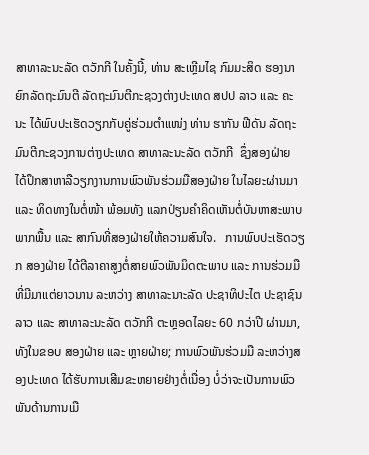ສາທາລະນະລັດ ຕວັກກີ ໃນຄັ້ງນີ້, ທ່ານ ສະເຫຼີມໄຊ ກົມມະສິດ ຮອງນາຍົກລັດຖະມົນຕີ ລັດຖະມົນຕີກະຊວງຕ່າງປະເທດ ສປປ ລາວ ແລະ ຄະນະ ໄດ້ພົບປະເຮັດວຽກກັບຄູ່ຮ່ວມຕໍາແໜ່ງ ທ່ານ ຮາກັນ ຟີດັນ ລັດຖະມົນຕີກະຊວງການຕ່າງປະເທດ ສາທາລະນະລັດ ຕວັກກີ  ຊຶ່ງສອງຝ່າຍ ໄດ້ປຶກສາຫາລືວຽກງານການພົວພັນຮ່ວມມືສອງຝ່າຍ ໃນໄລຍະຜ່ານມາ ແລະ ທິດທາງໃນຕໍ່ໜ້າ ພ້ອມທັງ ແລກປ່ຽນຄໍາຄິດເຫັນຕໍ່ບັນຫາສະພາບພາກພື້ນ ແລະ ສາກົນທີ່ສອງຝ່າຍໃຫ້ຄວາມສົນໃຈ.   ການພົບປະເຮັດວຽກ ສອງຝ່າຍ ໄດ້ຕີລາຄາສູງຕໍ່ສາຍພົວພັນມິດຕະພາບ ແລະ ການຮ່ວມມືທີ່ມີມາແຕ່ຍາວນານ ລະຫວ່າງ ສາທາລະນາະລັດ ປະຊາທິປະໄຕ ປະຊາຊົນລາວ ແລະ ສາທາລະນະລັດ ຕວັກກີ ຕະຫຼອດໄລຍະ 60 ກວ່າປີ ຜ່ານມາ, ທັງໃນຂອບ ສອງຝ່າຍ ແລະ ຫຼາຍຝ່າຍ; ການພົວພັນຮ່ວມມື ລະຫວ່າງສອງປະເທດ ໄດ້ຮັບການເສີມຂະຫຍາຍຢ່າງຕໍ່ເນື່ອງ ບໍ່ວ່າຈະເປັນການພົວພັນດ້ານການເມື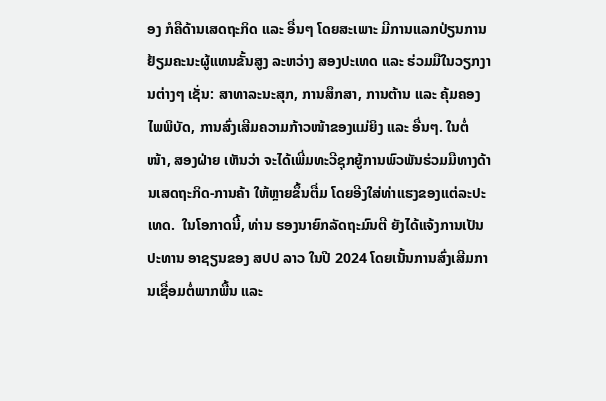ອງ ກໍຄືດ້ານເສດຖະກິດ ແລະ ອື່ນໆ ໂດຍສະເພາະ ມີການແລກປ່ຽນການຢ້ຽມຄະນະຜູ້ແທນຂັ້ນສູງ ລະຫວ່າງ ສອງປະເທດ ແລະ ຮ່ວມມືໃນວຽກງານຕ່າງໆ ເຊັ່ນ: ສາທາລະນະສຸກ, ການສຶກສາ, ການຕ້ານ ແລະ ຄຸ້ມຄອງໄພພິບັດ, ການສົ່ງເສີມຄວາມກ້າວໜ້າຂອງແມ່ຍິງ ແລະ ອື່ນໆ. ໃນຕໍ່ໜ້າ, ສອງຝ່າຍ ເຫັນວ່າ ຈະໄດ້ເພີ່ມທະວີຊຸກຍູ້ການພົວພັນຮ່ວມມືທາງດ້ານເສດຖະກິດ-ການຄ້າ ໃຫ້ຫຼາຍຂຶ້ນຕື່ມ ໂດຍອີງໃສ່ທ່າແຮງຂອງແຕ່ລະປະເທດ.  ໃນໂອກາດນີ້, ທ່ານ ຮອງນາຍົກລັດຖະມົນຕີ ຍັງໄດ້ແຈ້ງການເປັນປະທານ ອາຊຽນຂອງ ສປປ ລາວ ໃນປີ 2024 ໂດຍເນັ້ນການສົ່ງເສີມການເຊື່ອມຕໍ່ພາກພື້ນ ແລະ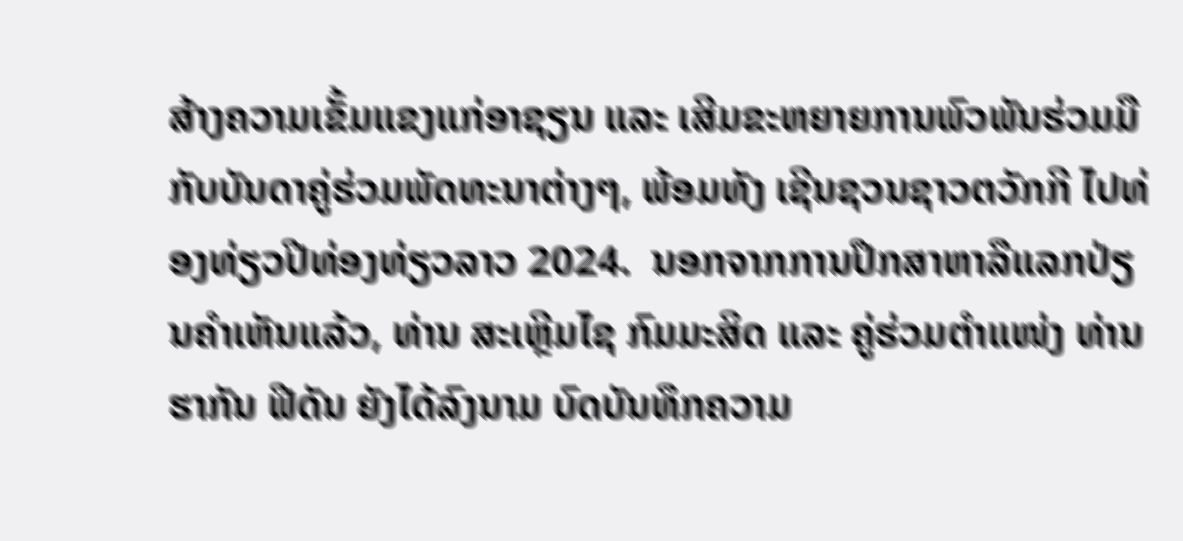ສ້າງຄວາມເຂັ້ມແຂງແກ່ອາຊຽນ ແລະ ເສີມຂະຫຍາຍການພົວພັນຮ່ວມມືກັບບັນດາຄູ່ຮ່ວມພັດທະນາຕ່າງໆ, ພ້ອມທັງ ເຊີນຊວນຊາວຕວັກກີ ໄປທ່ອງທ່ຽວປີທ່ອງທ່ຽວລາວ 2024.  ນອກຈາກການປຶກສາຫາລືແລກປ່ຽນຄໍາເຫັນແລ້ວ, ທ່ານ ສະເຫຼີມໄຊ ກົມມະສິດ ແລະ ຄູ່ຮ່ວມຕໍາແໜ່ງ ທ່ານ ຮາກັນ ຟີດັນ ຍັງໄດ້ລົງນາມ ບົດບັນທຶກຄວາມ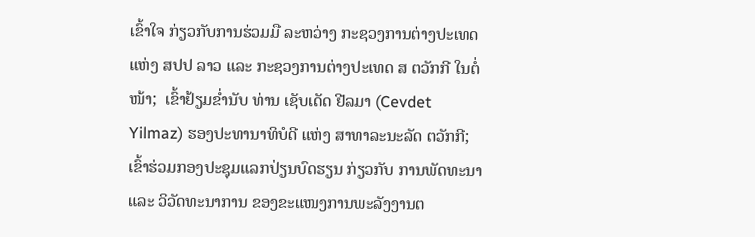ເຂົ້າໃຈ ກ່ຽວກັບການຮ່ວມມື ລະຫວ່າງ ກະຊວງການຕ່າງປະເທດ ແຫ່ງ ສປປ ລາວ ແລະ ກະຊວງການຕ່າງປະເທດ ສ ຕວັກກີ ໃນຕໍ່ໜ້າ;  ເຂົ້າຢ້ຽມຂໍ່ານັບ ທ່ານ ເຊັບເດັດ ຢີລມາ (Cevdet Yilmaz) ຮອງປະທານາທິບໍດີ ແຫ່ງ ສາທາລະນະລັດ ຕວັກກີ; ເຂົ້າຮ່ວມກອງປະຊຸມແລກປ່ຽນບົດຮຽນ ກ່ຽວກັບ ການພັດທະນາ ແລະ ວິວັດທະນາການ ຂອງຂະແໜງການພະລັງງານຕ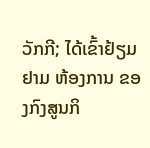ວັກກີ; ໄດ້ເຂົ້າຢ້ຽມຢາມ ຫ້ອງການ ຂອງກົງສູນກິ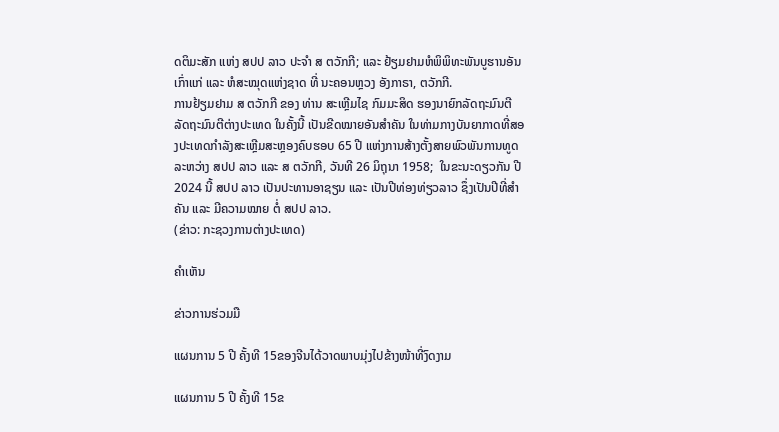ດຕິມະສັກ ແຫ່ງ ສປປ ລາວ ປະຈໍາ ສ ຕວັກກີ; ແລະ ຢ້ຽມຢາມຫໍພິພິທະພັນບູຮານອັນເກົ່າແກ່ ແລະ ຫໍສະໝຸດແຫ່ງຊາດ ທີ່ ນະຄອນຫຼວງ ອັງກາຣາ, ຕວັກກີ.
ການຢ້ຽມຢາມ ສ ຕວັກກີ ຂອງ ທ່ານ ສະເຫຼີມໄຊ ກົມມະສິດ ຮອງນາຍົກລັດຖະມົນຕີ ລັດຖະມົນຕີຕ່າງປະເທດ ໃນຄັ້ງນີ້ ເປັນຂີດໝາຍອັນສໍາຄັນ ໃນທ່າມກາງບັນຍາກາດທີ່ສອງປະເທດກຳລັງສະເຫຼີມສະຫຼອງຄົບຮອບ 65 ປີ ແຫ່ງການສ້າງຕັ້ງສາຍພົວພັນການທູດ ລະຫວ່າງ ສປປ ລາວ ແລະ ສ ຕວັກກີ, ວັນທີ 26 ມິຖຸນາ 1958;  ໃນຂະນະດຽວກັນ ປີ 2024 ນີ້ ສປປ ລາວ ເປັນປະທານອາຊຽນ ແລະ ເປັນປີທ່ອງທ່ຽວລາວ ຊຶ່ງເປັນປີທີ່ສຳຄັນ ແລະ ມີຄວາມໝາຍ ຕໍ່ ສປປ ລາວ.
(ຂ່າວ: ກະຊວງການຕ່າງປະເທດ)

ຄໍາເຫັນ

ຂ່າວການຮ່ວມມື

ແຜນການ 5 ປີ ຄັ້ງທີ 15ຂອງຈີນໄດ້ວາດພາບມຸ່ງໄປຂ້າງໜ້າທີ່ງົດງາມ

ແຜນການ 5 ປີ ຄັ້ງທີ 15ຂ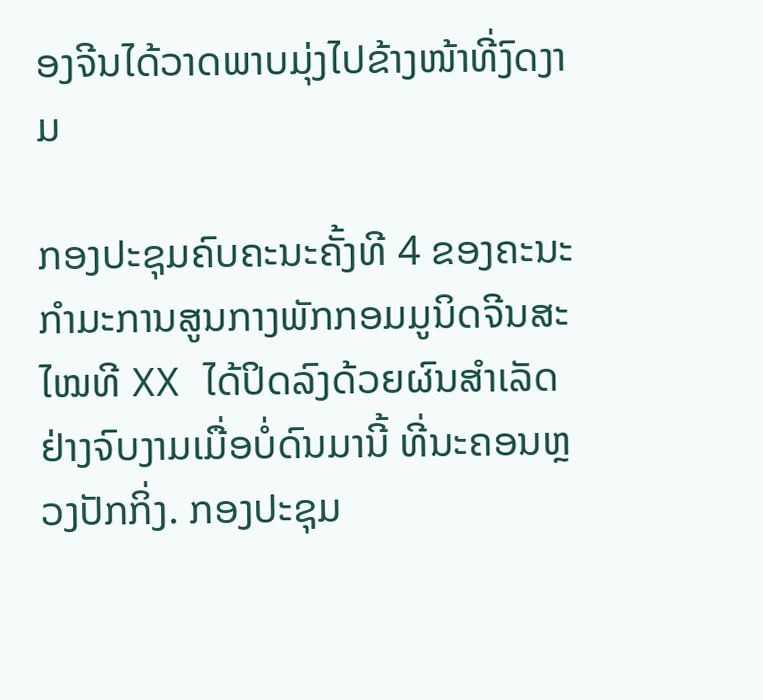ອງຈີນໄດ້ວາດພາບມຸ່ງໄປຂ້າງໜ້າທີ່ງົດງາມ

ກອງປະຊຸມຄົບຄະນະຄັ້ງທີ 4 ຂອງຄະນະກຳມະການສູນກາງພັກກອມມູນິດຈີນສະໄໝທີ XX ໄດ້ປິດລົງດ້ວຍຜົນສຳເລັດຢ່າງຈົບງາມເມື່ອບໍ່ດົນມານີ້ ທີ່ນະຄອນຫຼວງປັກກິ່ງ. ກອງປະຊຸມ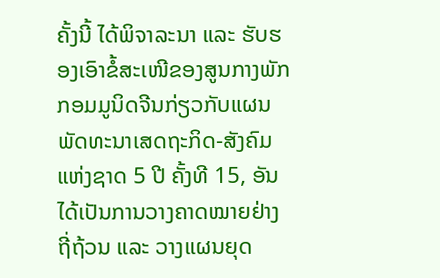ຄັ້ງນີ້ ໄດ້ພິຈາລະນາ ແລະ ຮັບຮອງເອົາຂໍ້ສະເໜີຂອງສູນກາງພັກກອມມູນິດຈີນກ່ຽວກັບແຜນພັດທະນາເສດຖະກິດ-ສັງຄົມແຫ່ງຊາດ 5 ປີ ຄັ້ງທີ 15, ອັນໄດ້ເປັນການວາງຄາດໝາຍຢ່າງຖີ່ຖ້ວນ ແລະ ວາງແຜນຍຸດ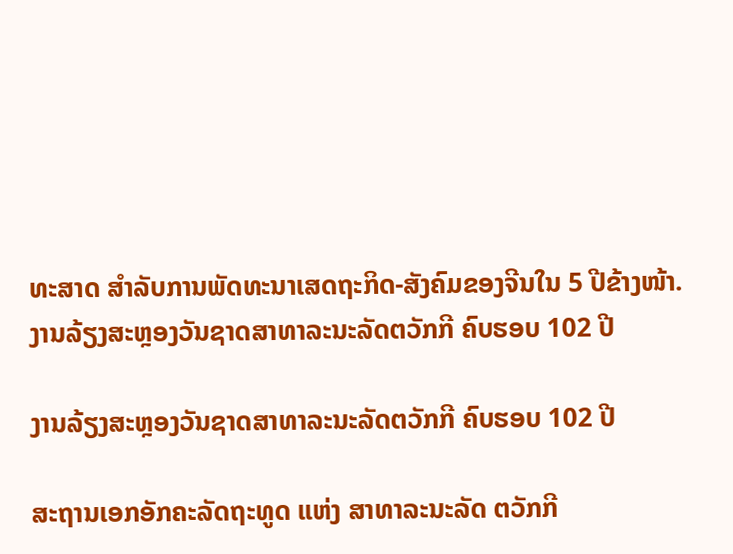ທະສາດ ສຳລັບການພັດທະນາເສດຖະກິດ-ສັງຄົມຂອງຈີນໃນ 5 ປີຂ້າງໜ້າ.
ງານລ້ຽງສະຫຼອງວັນຊາດສາທາລະນະລັດຕວັກກີ ຄົບຮອບ 102 ປີ

ງານລ້ຽງສະຫຼອງວັນຊາດສາທາລະນະລັດຕວັກກີ ຄົບຮອບ 102 ປີ

ສະຖານເອກອັກຄະລັດຖະທູດ ແຫ່ງ ສາທາລະນະລັດ ຕວັກກີ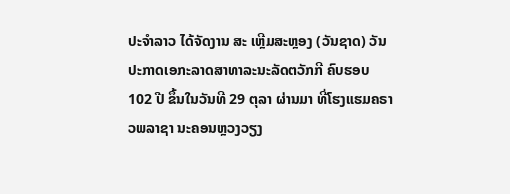ປະຈໍາລາວ ໄດ້ຈັດງານ ສະ ເຫຼີມສະຫຼອງ (ວັນຊາດ) ວັນປະກາດເອກະລາດສາທາລະນະລັດຕວັກກີ ຄົບຮອບ 102 ປີ ຂຶ້ນໃນວັນທີ 29 ຕຸລາ ຜ່ານມາ ທີ່ໂຮງແຮມຄຣາວພລາຊາ ນະຄອນຫຼວງວຽງ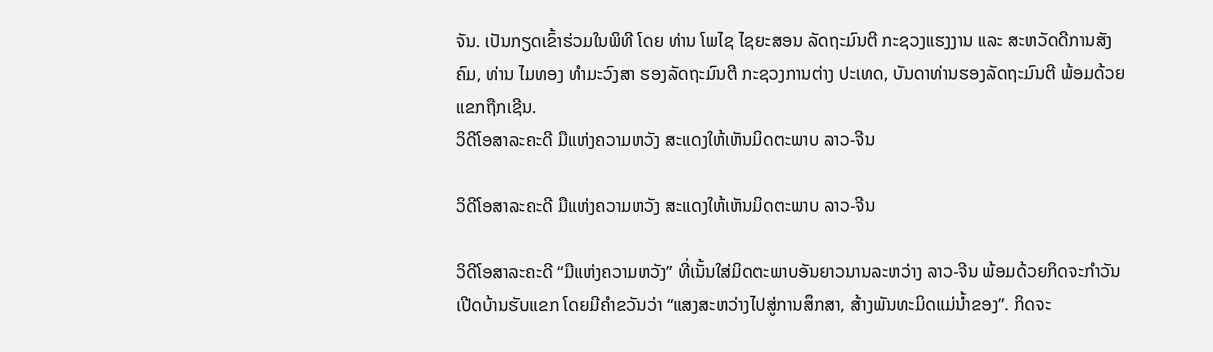ຈັນ. ເປັນກຽດເຂົ້າຮ່ວມໃນພິທີ ໂດຍ ທ່ານ ໂພໄຊ ໄຊຍະສອນ ລັດຖະມົນຕີ ກະຊວງແຮງງານ ແລະ ສະຫວັດດີການສັງຄົມ, ທ່ານ ໄມທອງ ທຳມະວົງສາ ຮອງລັດຖະມົນຕີ ກະຊວງການຕ່າງ ປະເທດ, ບັນດາທ່ານຮອງລັດຖະມົນຕີ ພ້ອມດ້ວຍແຂກຖືກເຊີນ.
ວິດີໂອສາລະຄະດີ ມືແຫ່ງຄວາມຫວັງ ສະແດງໃຫ້ເຫັນມິດຕະພາບ ລາວ-ຈີນ

ວິດີໂອສາລະຄະດີ ມືແຫ່ງຄວາມຫວັງ ສະແດງໃຫ້ເຫັນມິດຕະພາບ ລາວ-ຈີນ

ວິດີໂອສາລະຄະດີ “ມືແຫ່ງຄວາມຫວັງ” ທີ່ເນັ້ນໃສ່ມິດຕະພາບອັນຍາວນານລະຫວ່າງ ລາວ-ຈີນ ພ້ອມດ້ວຍກິດຈະກຳວັນເປີດບ້ານຮັບແຂກ ໂດຍມີຄຳຂວັນວ່າ “ແສງສະຫວ່າງໄປສູ່ການສຶກສາ, ສ້າງພັນທະມິດແມ່ນ້ຳຂອງ”. ກິດຈະ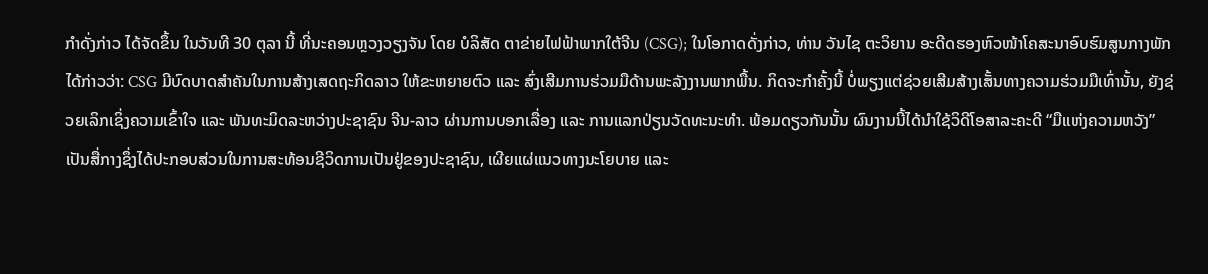ກຳດັ່ງກ່າວ ໄດ້ຈັດຂຶ້ນ ໃນວັນທີ 30 ຕຸລາ ນີ້ ທີ່ນະຄອນຫຼວງວຽງຈັນ ໂດຍ ບໍລິສັດ ຕາຂ່າຍໄຟຟ້າພາກໃຕ້ຈີນ (CSG); ໃນໂອກາດດັ່ງກ່າວ, ທ່ານ ວັນໄຊ ຕະວິຍານ ອະດີດຮອງຫົວໜ້າໂຄສະນາອົບຮົມສູນກາງພັກ ໄດ້ກ່າວວ່າ: CSG ມີບົດບາດສຳຄັນໃນການສ້າງເສດຖະກິດລາວ ໃຫ້ຂະຫຍາຍຕົວ ແລະ ສົ່ງເສີມການຮ່ວມມືດ້ານພະລັງງານພາກພື້ນ. ກິດຈະກຳຄັ້ງນີ້ ບໍ່ພຽງແຕ່ຊ່ວຍເສີມສ້າງເສັ້ນທາງຄວາມຮ່ວມມືເທົ່ານັ້ນ, ຍັງຊ່ວຍເລິກເຊິ່ງຄວາມເຂົ້າໃຈ ແລະ ພັນທະມິດລະຫວ່າງປະຊາຊົນ ຈີນ-ລາວ ຜ່ານການບອກເລື່ອງ ແລະ ການແລກປ່ຽນວັດທະນະທຳ. ພ້ອມດຽວກັນນັ້ນ ຜົນງານນີ້ໄດ້ນຳໃຊ້ວິດີໂອສາລະຄະດີ “ມືແຫ່ງຄວາມຫວັງ” ເປັນສື່ກາງຊຶ່ງໄດ້ປະກອບສ່ວນໃນການສະທ້ອນຊີວິດການເປັນຢູ່ຂອງປະຊາຊົນ, ເຜີຍແຜ່ແນວທາງນະໂຍບາຍ ແລະ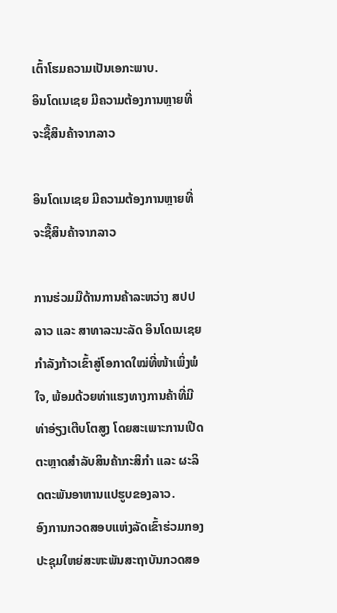ເຕົ້າໂຮມຄວາມເປັນເອກະພາບ.
ອິນໂດເນເຊຍ ມີຄວາມຕ້ອງການຫຼາຍທີ່ຈະຊື້ສິນຄ້າຈາກລາວ

ອິນໂດເນເຊຍ ມີຄວາມຕ້ອງການຫຼາຍທີ່ຈະຊື້ສິນຄ້າຈາກລາວ

ການຮ່ວມມືດ້ານການຄ້າລະຫວ່າງ ສປປ ລາວ ແລະ ສາທາລະນະລັດ ອິນໂດເນເຊຍ ກຳລັງກ້າວເຂົ້າສູ່ໂອກາດໃໝ່ທີ່ໜ້າເພິ່ງພໍໃຈ, ພ້ອມດ້ວຍທ່າແຮງທາງການຄ້າທີ່ມີທ່າອ່ຽງເຕີບໂຕສູງ ໂດຍສະເພາະການເປີດຕະຫຼາດສຳລັບສິນຄ້າກະສິກຳ ແລະ ຜະລິດຕະພັນອາຫານແປຮູບຂອງລາວ.
ອົງການກວດສອບແຫ່ງລັດເຂົ້າຮ່ວມກອງປະຊຸມໃຫຍ່ສະຫະພັນສະຖາບັນກວດສອ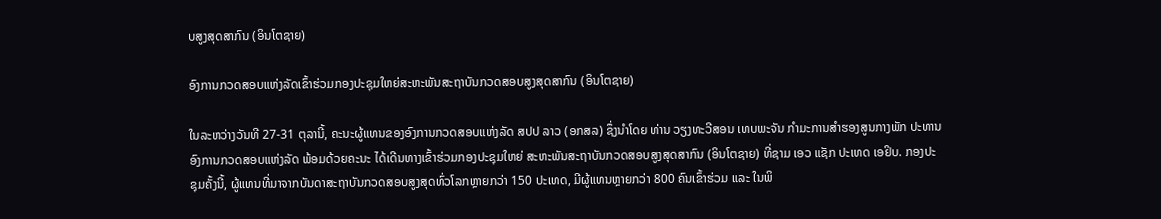ບສູງສຸດສາກົນ (ອິນໂຕຊາຍ)

ອົງການກວດສອບແຫ່ງລັດເຂົ້າຮ່ວມກອງປະຊຸມໃຫຍ່ສະຫະພັນສະຖາບັນກວດສອບສູງສຸດສາກົນ (ອິນໂຕຊາຍ)

ໃນລະຫວ່າງວັນທີ 27-31 ຕຸລານີ້, ຄະນະຜູ້ແທນຂອງອົງການກວດສອບແຫ່ງລັດ ສປປ ລາວ (ອກສລ) ຊຶ່ງນໍາໂດຍ ທ່ານ ວຽງທະວີສອນ ເທບພະຈັນ ກໍາມະການສໍາຮອງສູນກາງພັກ ປະທານອົງການກວດສອບແຫ່ງລັດ ພ້ອມດ້ວຍຄະນະ ໄດ້ເດີນທາງເຂົ້າຮ່ວມກອງປະຊຸມໃຫຍ່ ສະຫະພັນສະຖາບັນກວດສອບສູງສຸດສາກົນ (ອິນໂຕຊາຍ) ທີ່ຊາມ ເອວ ແຊັກ ປະເທດ ເອຢິບ. ກອງປະຊຸມຄັ້ງນີ້, ຜູ້ແທນທີ່ມາຈາກບັນດາສະຖາບັນກວດສອບສູງສຸດທົ່ວໂລກຫຼາຍກວ່າ 150 ປະເທດ, ມີຜູ້ແທນຫຼາຍກວ່າ 800 ຄົນເຂົ້າຮ່ວມ ແລະ ໃນພິ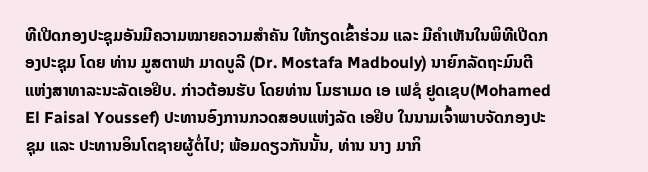ທີເປີດກອງປະຊຸມອັນມີຄວາມໝາຍຄວາມສໍາຄັນ ໃຫ້ກຽດເຂົ້າຮ່ວມ ແລະ ມີຄຳເຫັນໃນພິທີເປີດກອງປະຊຸມ ໂດຍ ທ່ານ ມູສຕາຟາ ມາດບູລີ (Dr. Mostafa Madbouly) ນາຍົກລັດຖະມົນຕີ ແຫ່ງສາທາລະນະລັດເອຢິບ. ກ່າວຕ້ອນຮັບ ໂດຍທ່ານ ໂມຮາເມດ ເອ ເຟຊໍ ຢູດເຊບ(Mohamed El Faisal Youssef) ປະທານອົງການກວດສອບແຫ່ງລັດ ເອຢິບ ໃນນາມເຈົ້າພາບຈັດກອງປະຊຸມ ແລະ ປະທານອິນໂຕຊາຍຜູ້ຕໍ່ໄປ; ພ້ອມດຽວກັນນັ້ນ, ທ່ານ ນາງ ມາກິ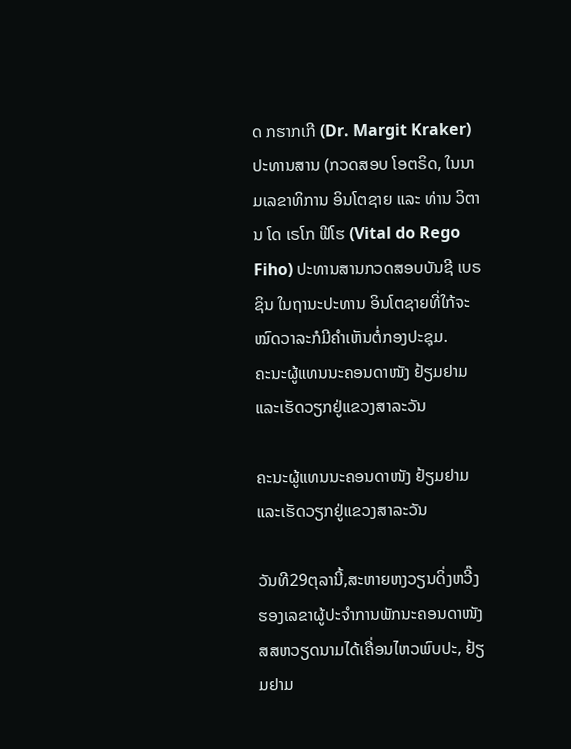ດ ກຮາກເກີ (Dr. Margit Kraker) ປະທານສານ (ກວດສອບ ໂອຕຣິດ, ໃນນາມເລຂາທິການ ອິນໂຕຊາຍ ແລະ ທ່ານ ວິຕານ ໂດ ເຣໂກ ຟີໂຮ (Vital do Rego Fiho) ປະທານສານກວດສອບບັນຊີ ເບຣຊິນ ໃນຖານະປະທານ ອິນໂຕຊາຍທີ່ໃກ້ຈະໝົດວາລະກໍມີຄຳເຫັນຕໍ່ກອງປະຊຸມ.
ຄະນະຜູ້ແທນນະຄອນດາໜັງ ຢ້ຽມຢາມແລະເຮັດວຽກຢູ່ແຂວງສາລະວັນ

ຄະນະຜູ້ແທນນະຄອນດາໜັງ ຢ້ຽມຢາມແລະເຮັດວຽກຢູ່ແຂວງສາລະວັນ

ວັນທີ29ຕຸລານີ້,ສະຫາຍຫງວຽນດິ່ງຫວີ໊ງຮອງເລຂາຜູ້ປະຈຳການພັກນະຄອນດາໜັງສສຫວຽດນາມໄດ້ເຄື່ອນໄຫວພົບປະ, ຢ້ຽມຢາມ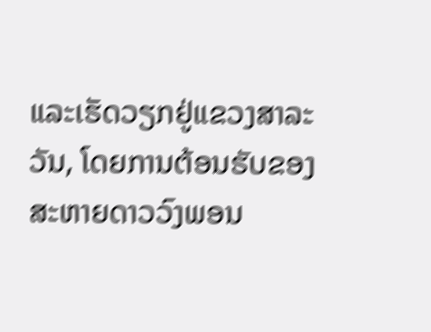ແລະເຮັດວຽກຢູ່ແຂວງສາລະວັນ, ໂດຍການຕ້ອນຮັບຂອງສະຫາຍດາວວົງພອນ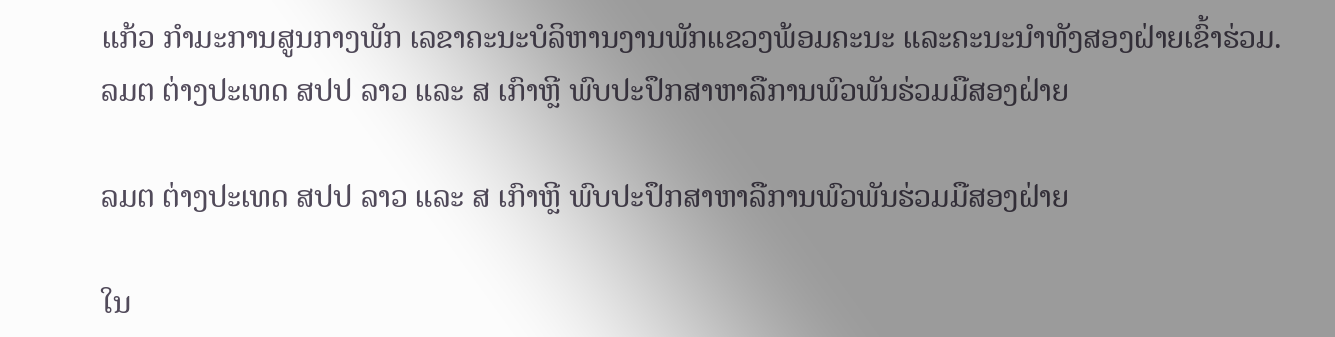ແກ້ວ ກໍາມະການສູນກາງພັກ ເລຂາຄະນະບໍລິຫານງານພັກແຂວງພ້ອມຄະນະ ແລະຄະນະນໍາທັງສອງຝ່າຍເຂົ້າຮ່ວມ.
ລມຕ ຕ່າງປະເທດ ສປປ ລາວ ແລະ ສ ເກົາຫຼີ ພົບປະປຶກສາຫາລືການພົວພັນຮ່ວມມືສອງຝ່າຍ

ລມຕ ຕ່າງປະເທດ ສປປ ລາວ ແລະ ສ ເກົາຫຼີ ພົບປະປຶກສາຫາລືການພົວພັນຮ່ວມມືສອງຝ່າຍ

ໃນ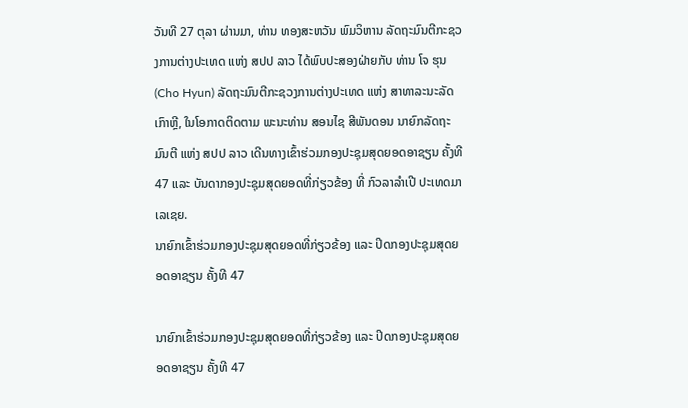ວັນທີ 27 ຕຸລາ ຜ່ານມາ, ທ່ານ ທອງສະຫວັນ ພົມວິຫານ ລັດຖະມົນຕີກະຊວງການຕ່າງປະເທດ ແຫ່ງ ສປປ ລາວ ໄດ້ພົບປະສອງຝ່າຍກັບ ທ່ານ ໂຈ ຮຸນ (Cho Hyun) ລັດຖະມົນຕີກະຊວງການຕ່າງປະເທດ ແຫ່ງ ສາທາລະນະລັດ ເກົາຫຼີ, ໃນໂອກາດຕິດຕາມ ພະນະທ່ານ ສອນໄຊ ສີພັນດອນ ນາຍົກລັດຖະມົນຕີ ແຫ່ງ ສປປ ລາວ ເດີນທາງເຂົ້າຮ່ວມກອງປະຊຸມສຸດຍອດອາຊຽນ ຄັ້ງທີ 47 ແລະ ບັນດາກອງປະຊຸມສຸດຍອດທີ່ກ່ຽວຂ້ອງ ທີ່ ກົວລາລໍາເປີ ປະເທດມາເລເຊຍ.
ນາຍົກເຂົ້າຮ່ວມກອງປະຊຸມສຸດຍອດທີ່ກ່ຽວຂ້ອງ ແລະ ປິດກອງປະຊຸມສຸດຍອດອາຊຽນ ຄັ້ງທີ 47

ນາຍົກເຂົ້າຮ່ວມກອງປະຊຸມສຸດຍອດທີ່ກ່ຽວຂ້ອງ ແລະ ປິດກອງປະຊຸມສຸດຍອດອາຊຽນ ຄັ້ງທີ 47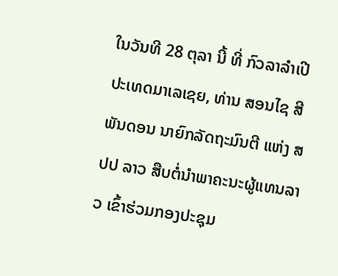ໃນວັນທີ 28 ຕຸລາ ນີ້ ທີ່ ກົວລາລໍາເປີ ປະເທດມາເລເຊຍ, ທ່ານ ສອນໄຊ ສີພັນດອນ ນາຍົກລັດຖະມົນຕີ ແຫ່ງ ສປປ ລາວ ສືບຕໍ່ນໍາພາຄະນະຜູ້ແທນລາວ ເຂົ້າຮ່ວມກອງປະຊຸມ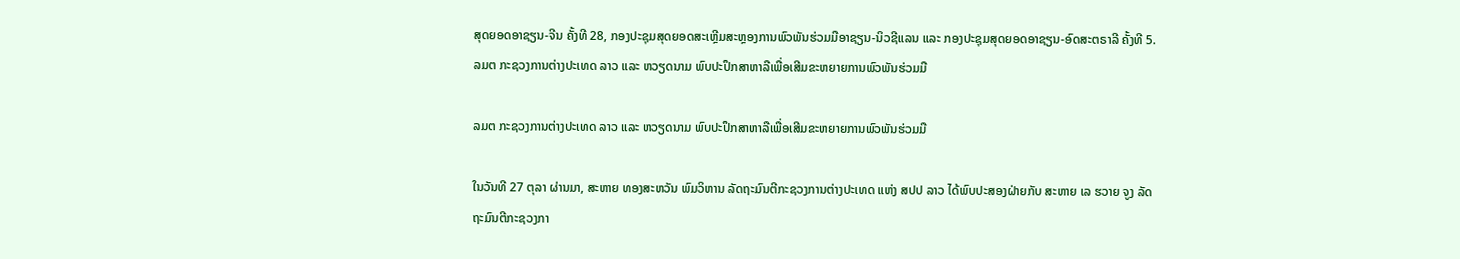ສຸດຍອດອາຊຽນ-ຈີນ ຄັ້ງທີ 28, ກອງປະຊຸມສຸດຍອດສະເຫຼີມສະຫຼອງການພົວພັນຮ່ວມມືອາຊຽນ-ນິວຊີແລນ ແລະ ກອງປະຊຸມສຸດຍອດອາຊຽນ-ອົດສະຕຣາລີ ຄັ້ງທີ 5.
ລມຕ ກະຊວງການຕ່າງປະເທດ ລາວ ແລະ ຫວຽດນາມ ພົບປະປຶກສາຫາລືເພື່ອເສີມຂະຫຍາຍການພົວພັນຮ່ວມມື

ລມຕ ກະຊວງການຕ່າງປະເທດ ລາວ ແລະ ຫວຽດນາມ ພົບປະປຶກສາຫາລືເພື່ອເສີມຂະຫຍາຍການພົວພັນຮ່ວມມື

ໃນວັນທີ 27 ຕຸລາ ຜ່ານມາ, ສະຫາຍ ທອງສະຫວັນ ພົມວິຫານ ລັດຖະມົນຕີກະຊວງການຕ່າງປະເທດ ແຫ່ງ ສປປ ລາວ ໄດ້ພົບປະສອງຝ່າຍກັບ ສະຫາຍ ເລ ຮວາຍ ຈູງ ລັດຖະມົນຕີກະຊວງກາ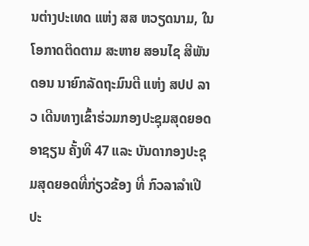ນຕ່າງປະເທດ ແຫ່ງ ສສ ຫວຽດນາມ, ໃນໂອກາດຕິດຕາມ ສະຫາຍ ສອນໄຊ ສີພັນດອນ ນາຍົກລັດຖະມົນຕີ ແຫ່ງ ສປປ ລາວ ເດີນທາງເຂົ້າຮ່ວມກອງປະຊຸມສຸດຍອດອາຊຽນ ຄັ້ງທີ 47 ແລະ ບັນດາກອງປະຊຸມສຸດຍອດທີ່ກ່ຽວຂ້ອງ ທີ່ ກົວລາລໍາເປີ ປະ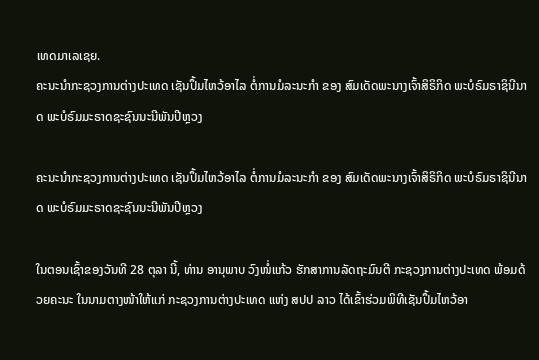ເທດມາເລເຊຍ.
ຄະນະນໍາກະຊວງການຕ່າງປະເທດ ເຊັນປຶ້ມໄຫວ້ອາໄລ ຕໍ່ການມໍລະນະກໍາ ຂອງ ສົມເດັດພະນາງເຈົ້າສິຣິກິດ ພະບໍຣົມຣາຊິນີນາດ ພະບໍຣົມມະຣາດຊະຊົນນະນີພັນປີຫຼວງ

ຄະນະນໍາກະຊວງການຕ່າງປະເທດ ເຊັນປຶ້ມໄຫວ້ອາໄລ ຕໍ່ການມໍລະນະກໍາ ຂອງ ສົມເດັດພະນາງເຈົ້າສິຣິກິດ ພະບໍຣົມຣາຊິນີນາດ ພະບໍຣົມມະຣາດຊະຊົນນະນີພັນປີຫຼວງ

ໃນຕອນເຊົ້າຂອງວັນທີ 28 ຕຸລາ ນີ້, ທ່ານ ອານຸພາບ ວົງໜໍ່ແກ້ວ ຮັກສາການລັດຖະມົນຕີ ກະຊວງການຕ່າງປະເທດ ພ້ອມດ້ວຍຄະນະ ໃນນາມຕາງໜ້າໃຫ້ແກ່ ກະຊວງການຕ່າງປະເທດ ແຫ່ງ ສປປ ລາວ ໄດ້ເຂົ້າຮ່ວມພິທີເຊັນປຶ້ມໄຫວ້ອາ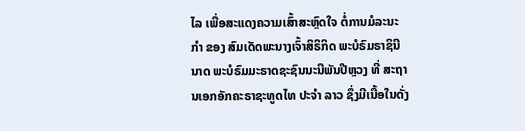ໄລ ເພື່ອສະແດງຄວາມເສົ້າສະຫຼົດໃຈ ຕໍ່ການມໍລະນະກໍາ ຂອງ ສົມເດັດພະນາງເຈົ້າສິຣິກິດ ພະບໍຣົມຣາຊິນີນາດ ພະບໍຣົມມະຣາດຊະຊົນນະນີພັນປີຫຼວງ ທີ່ ສະຖານເອກອັກຄະຣາຊະທູດໄທ ປະຈໍາ ລາວ ຊຶ່ງມີເນື້ອໃນດັ່ງ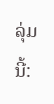ລຸ່ມນີ້: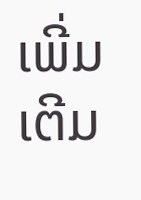ເພີ່ມເຕີມ